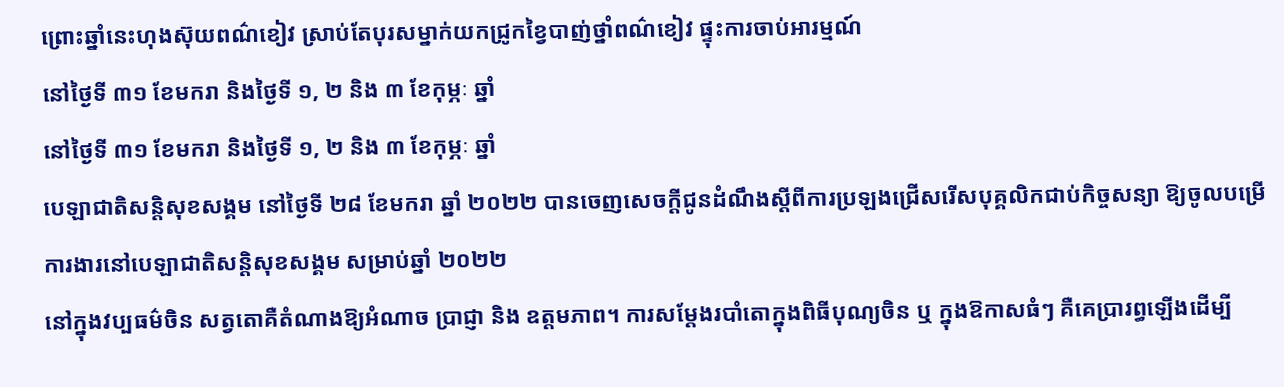ព្រោះឆ្នាំនេះហុងស៊ុយពណ៌ខៀវ ស្រាប់តែបុរសម្នាក់យកជ្រូកខ្វៃបាញ់ថ្នាំពណ៌ខៀវ ផ្ទុះការចាប់អារម្មណ៍
នៅថ្ងៃទី ៣១ ខែមករា និងថ្ងៃទី ១, ២ និង ៣ ខែកុម្ភៈ ឆ្នាំ
នៅថ្ងៃទី ៣១ ខែមករា និងថ្ងៃទី ១, ២ និង ៣ ខែកុម្ភៈ ឆ្នាំ
បេឡាជាតិសន្តិសុខសង្គម នៅថ្ងៃទី ២៨ ខែមករា ឆ្នាំ ២០២២ បានចេញសេចក្ដីជូនដំណឹងស្ដីពីការប្រឡងជ្រើសរើសបុគ្គលិកជាប់កិច្ចសន្យា ឱ្យចូលបម្រើការងារនៅបេឡាជាតិសន្តិសុខសង្គម សម្រាប់ឆ្នាំ ២០២២
នៅក្នុងវប្បធម៌ចិន សត្វតោគឺតំណាងឱ្យអំណាច ប្រាជ្ញា និង ឧត្តមភាព។ ការសម្តែងរបាំតោក្នុងពិធីបុណ្យចិន ឬ ក្នុងឱកាសធំៗ គឺគេប្រារព្ធឡើងដើម្បី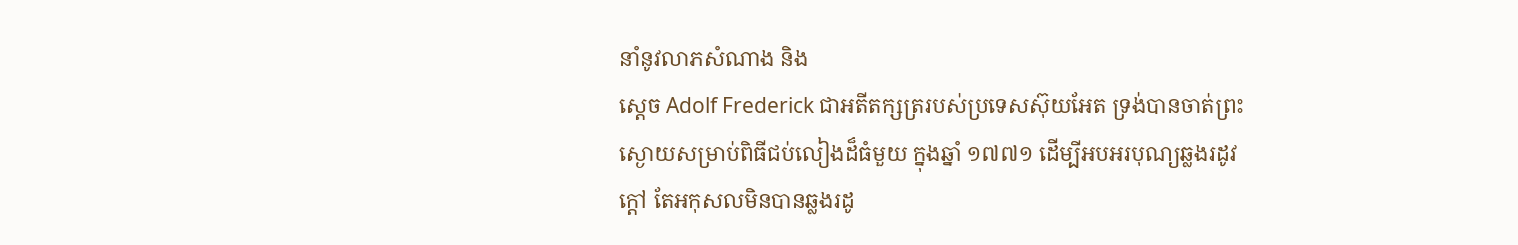នាំនូវលាភសំណាង និង
ស្តេច Adolf Frederick ជាអតីតក្សត្ររបស់ប្រទេសស៊ុយអែត ទ្រង់បានចាត់ព្រះស្ងោយសម្រាប់ពិធីជប់លៀងដ៏ធំមួយ ក្នុងឆ្នាំ ១៧៧១ ដើម្បីអបអរបុណ្យឆ្លងរដូវក្តៅ តែអកុសលមិនបានឆ្លងរដូ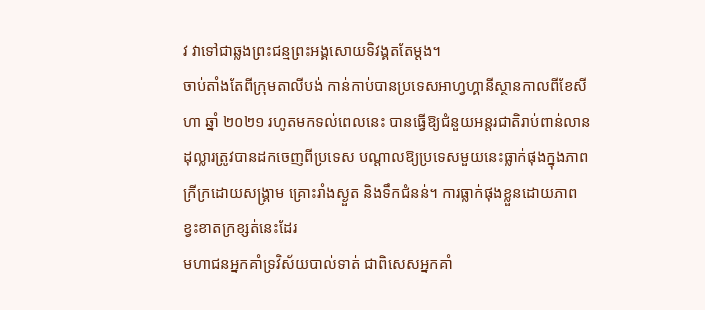វ វាទៅជាឆ្លងព្រះជន្មព្រះអង្គសោយទិវង្គតតែម្តង។
ចាប់តាំងតែពីក្រុមតាលីបង់ កាន់កាប់បានប្រទេសអាហ្វហ្គានីស្ថានកាលពីខែសីហា ឆ្នាំ ២០២១ រហូតមកទល់ពេលនេះ បានធ្វើឱ្យជំនួយអន្តរជាតិរាប់ពាន់លានដុល្លារត្រូវបានដកចេញពីប្រទេស បណ្ដាលឱ្យប្រទេសមួយនេះធ្លាក់ផុងក្នុងភាពក្រីក្រដោយសង្គ្រាម គ្រោះរាំងស្ងួត និងទឹកជំនន់។ ការធ្លាក់ផុងខ្លួនដោយភាពខ្វះខាតក្រខ្សត់នេះដែរ
មហាជនអ្នកគាំទ្រវិស័យបាល់ទាត់ ជាពិសេសអ្នកគាំ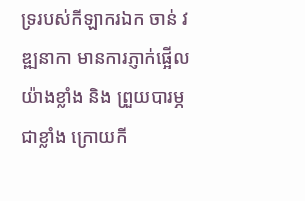ទ្ររបស់កីឡាករឯក ចាន់ វឌ្ឍនាកា មានការភ្ញាក់ផ្អើលយ៉ាងខ្លាំង និង ព្រួយបារម្ភជាខ្លាំង ក្រោយកី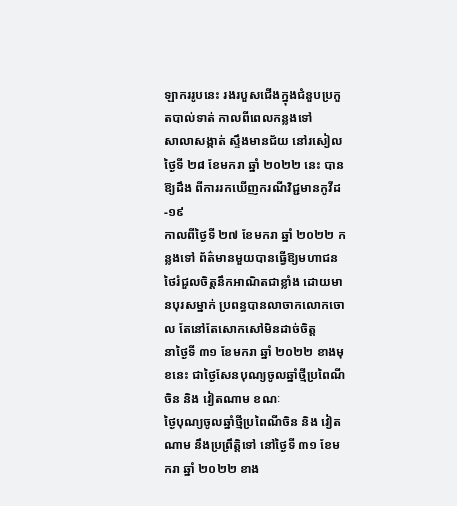ឡាកររូបនេះ រងរបួសជើងក្នុងជំនួបប្រកួតបាល់ទាត់ កាលពីពេលកន្លងទៅ
សាលាសង្កាត់ ស្ទឹងមានជ័យ នៅរសៀលថ្ងៃទី ២៨ ខែមករា ឆ្នាំ ២០២២ នេះ បានឱ្យដឹង ពីការរកឃើញករណីវិជ្ជមានកូវីដ-១៩
កាលពីថ្ងៃទី ២៧ ខែមករា ឆ្នាំ ២០២២ កន្លងទៅ ព័ត៌មានមួយបានធ្វើឱ្យមហាជនថៃរំជួលចិត្តនឹកអាណិតជាខ្លាំង ដោយមានបុរសម្នាក់ ប្រពន្ធបានលាចាកលោកចោល តែនៅតែសោកសៅមិនដាច់ចិត្ត
នាថ្ងៃទី ៣១ ខែមករា ឆ្នាំ ២០២២ ខាងមុខនេះ ជាថ្ងៃសែនបុណ្យចូលឆ្នាំថ្មីប្រពៃណីចិន និង វៀតណាម ខណៈ
ថ្ងៃបុណ្យចូលឆ្នាំថ្មីប្រពៃណីចិន និង វៀតណាម នឹងប្រព្រឹត្តិទៅ នៅថ្ងៃទី ៣១ ខែមករា ឆ្នាំ ២០២២ ខាង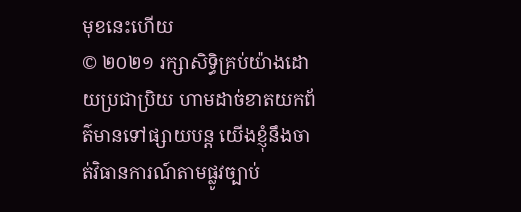មុខនេះហើយ
© ២០២១ រក្សាសិទ្ធិគ្រប់យ៉ាងដោយប្រជាប្រិយ ហាមដាច់ខាតយកព័ត៌មានទៅផ្សាយបន្ត យើងខ្ញុំនឹងចាត់វិធានការណ៍តាមផ្លូវច្បាប់